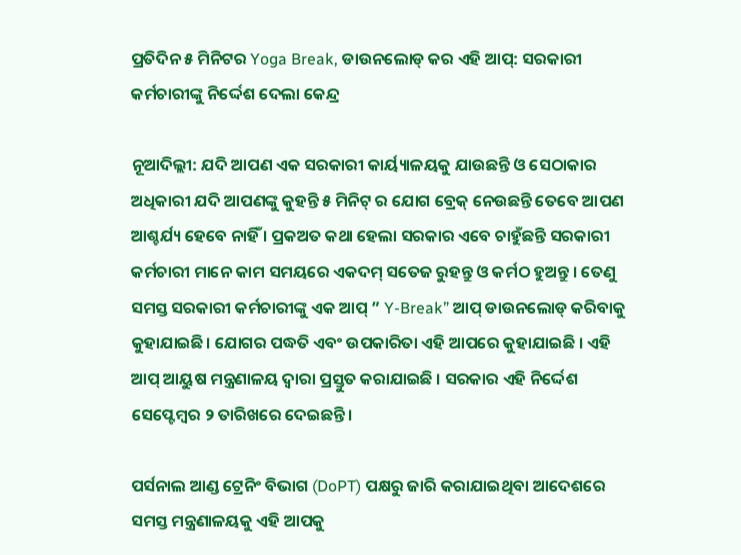ପ୍ରତିଦିନ ୫ ମିନିଟର Yoga Break, ଡାଉନଲୋଡ୍ କର ଏହି ଆପ୍: ସରକାରୀ କର୍ମଚାରୀଙ୍କୁ ନିର୍ଦ୍ଦେଶ ଦେଲା କେନ୍ଦ୍ର

ନୂଆଦିଲ୍ଲୀ: ଯଦି ଆପଣ ଏକ ସରକାରୀ କାର୍ୟ୍ୟାଳୟକୁ ଯାଉଛନ୍ତି ଓ ସେଠାକାର ଅଧିକାରୀ ଯଦି ଆପଣଙ୍କୁ କୁହନ୍ତି ୫ ମିନିଟ୍ ର ଯୋଗ ବ୍ରେକ୍ ନେଉଛନ୍ତି ତେବେ ଆପଣ ଆଶ୍ଚର୍ଯ୍ୟ ହେବେ ନାହିଁ । ପ୍ରକଅତ କଥା ହେଲା ସରକାର ଏବେ ଚାହୁଁଛନ୍ତି ସରକାରୀ କର୍ମଚାରୀ ମାନେ କାମ ସମୟରେ ଏକଦମ୍ ସତେଜ ରୁହନ୍ତୁ ଓ କର୍ମଠ ହୁଅନ୍ତୁ । ତେଣୁ ସମସ୍ତ ସରକାରୀ କର୍ମଚାରୀଙ୍କୁ ଏକ ଆପ୍ ” Y-Break” ଆପ୍ ଡାଉନଲୋଡ୍ କରିବାକୁ କୁହାଯାଇଛି। ଯୋଗର ପଦ୍ଧତି ଏବଂ ଉପକାରିତା ଏହି ଆପରେ କୁହାଯାଇଛି । ଏହି ଆପ୍ ଆୟୁଷ ମନ୍ତ୍ରଣାଳୟ ଦ୍ୱାରା ପ୍ରସ୍ତୁତ କରାଯାଇଛି । ସରକାର ଏହି ନିର୍ଦ୍ଦେଶ ସେପ୍ଟେମ୍ବର ୨ ତାରିଖରେ ଦେଇଛନ୍ତି।

ପର୍ସନାଲ ଆଣ୍ଡ ଟ୍ରେନିଂ ବିଭାଗ (DoPT) ପକ୍ଷରୁ ଜାରି କରାଯାଇଥିବା ଆଦେଶରେ ସମସ୍ତ ମନ୍ତ୍ରଣାଳୟକୁ ଏହି ଆପକୁ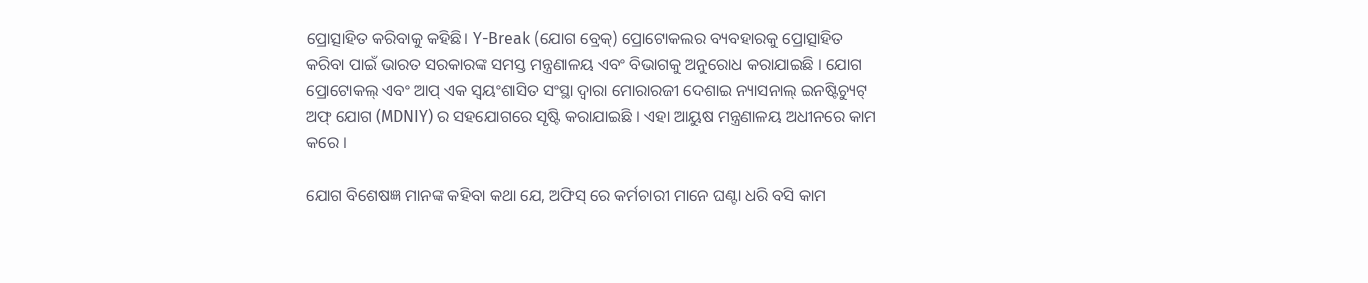ପ୍ରୋତ୍ସାହିତ କରିବାକୁ କହିଛି। Y-Break (ଯୋଗ ବ୍ରେକ୍) ପ୍ରୋଟୋକଲର ବ୍ୟବହାରକୁ ପ୍ରୋତ୍ସାହିତ କରିବା ପାଇଁ ଭାରତ ସରକାରଙ୍କ ସମସ୍ତ ମନ୍ତ୍ରଣାଳୟ ଏବଂ ବିଭାଗକୁ ଅନୁରୋଧ କରାଯାଇଛି । ଯୋଗ ପ୍ରୋଟୋକଲ୍ ଏବଂ ଆପ୍ ଏକ ସ୍ୱୟଂଶାସିତ ସଂସ୍ଥା ଦ୍ୱାରା ମୋରାରଜୀ ଦେଶାଇ ନ୍ୟାସନାଲ୍ ଇନଷ୍ଟିଚ୍ୟୁଟ୍ ଅଫ୍ ଯୋଗ (MDNIY) ର ସହଯୋଗରେ ସୃଷ୍ଟି କରାଯାଇଛି । ଏହା ଆୟୁଷ ମନ୍ତ୍ରଣାଳୟ ଅଧୀନରେ କାମ କରେ ।

ଯୋଗ ବିଶେଷଜ୍ଞ ମାନଙ୍କ କହିବା କଥା ଯେ, ଅଫିସ୍ ରେ କର୍ମଚାରୀ ମାନେ ଘଣ୍ଟା ଧରି ବସି କାମ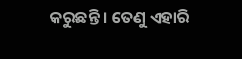କରୁଛନ୍ତି । ତେଣୁ ଏହାରି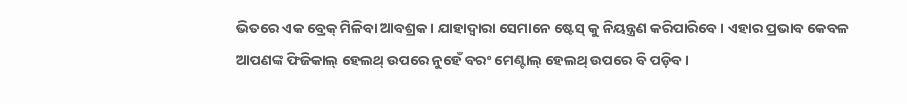ଭିତରେ ଏକ ବ୍ରେକ୍ ମିଳିବା ଆବଶ୍ରକ । ଯାହାଦ୍ୱାରା ସେମାନେ ଷ୍ଟେସ୍ କୁ ନିୟନ୍ତ୍ରଣ କରିପାରିବେ । ଏହାର ପ୍ରଭାବ କେବଳ ଆପଣଙ୍କ ଫିଜିକାଲ୍ ହେଲଥ୍ ଉପରେ ନୁହେଁ ବରଂ ମେଣ୍ଟାଲ୍ ହେଲଥ୍ ଉପରେ ବି ପଡ଼ିବ ।